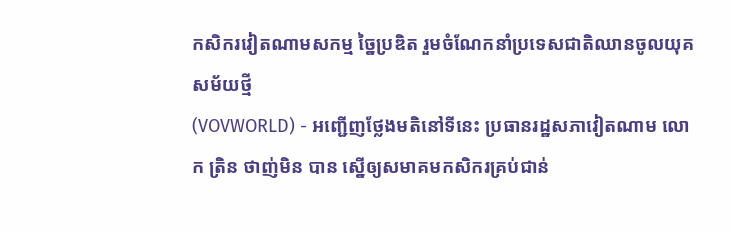កសិករវៀតណាមសកម្ម ច្នៃប្រឌិត រួមចំណែកនាំប្រទេសជាតិឈានចូលយុគសម័យថ្មី
(VOVWORLD) - អញ្ជើញថ្លែងមតិនៅទីនេះ ប្រធានរដ្ឋសភាវៀតណាម លោក ត្រិន ថាញ់មិន បាន ស្នើឲ្យសមាគមកសិករគ្រប់ជាន់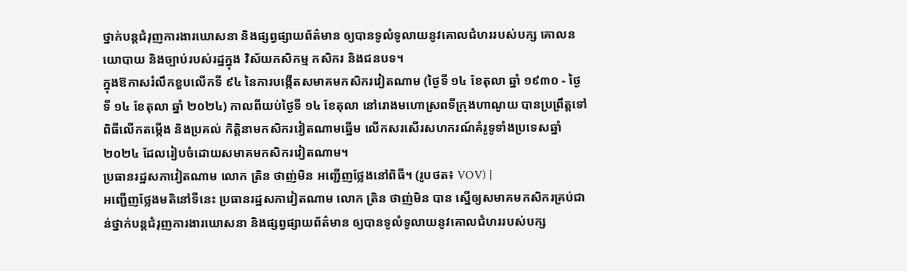ថ្នាក់បន្តជំរុញការងារឃោសនា និងផ្សព្វផ្សាយព័ត៌មាន ឲ្យបានទូលំទូលាយនូវគោលជំហររបស់បក្ស គោលនយោបាយ និងច្បាប់របស់រដ្ឋក្នុង វិស័យកសិកម្ម កសិករ និងជនបទ។
ក្នុងឱកាសរំលឹកខួបលើកទី ៩៤ នៃការបង្កើតសមាគមកសិករវៀតណាម (ថ្ងៃទី ១៤ ខែតុលា ឆ្នាំ ១៩៣០ - ថ្ងៃទី ១៤ ខែតុលា ឆ្នាំ ២០២៤) កាលពីយប់ថ្ងៃទី ១៤ ខែតុលា នៅរោងមហោស្រពទីក្រុងហាណូយ បានប្រព្រឹត្តទៅពិធីលើកតម្កើង និងប្រគល់ កិត្តិនាមកសិករវៀតណាមឆ្នើម លើកសរសើរសហករណ៍គំរូទូទាំងប្រទេសឆ្នាំ ២០២៤ ដែលរៀបចំដោយសមាគមកសិករវៀតណាម។
ប្រធានរដ្ឋសភាវៀតណាម លោក ត្រិន ថាញ់មិន អញ្ជើញថ្លែងនៅពិធី។ (រូបថត៖ VOV) |
អញ្ជើញថ្លែងមតិនៅទីនេះ ប្រធានរដ្ឋសភាវៀតណាម លោក ត្រិន ថាញ់មិន បាន ស្នើឲ្យសមាគមកសិករគ្រប់ជាន់ថ្នាក់បន្តជំរុញការងារឃោសនា និងផ្សព្វផ្សាយព័ត៌មាន ឲ្យបានទូលំទូលាយនូវគោលជំហររបស់បក្ស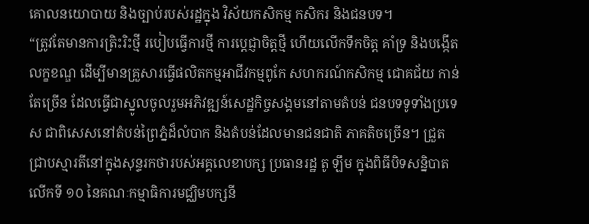គោលនយោបាយ និងច្បាប់របស់រដ្ឋក្នុង វិស័យកសិកម្ម កសិករ និងជនបទ។
“ត្រូវតែមានការត្រិះរិះថ្មី របៀបធ្វើការថ្មី ការប្តេជ្ញាចិត្តថ្មី ហើយលើកទឹកចិត្ត គាំទ្រ និងបង្កើតលក្ខខណ្ឌ ដើម្បីមានគ្រួសារធ្វើផលិតកម្មអាជីវកម្មពូកែ សហករណ៍កសិកម្ម ជោគជ័យ កាន់តែច្រើន ដែលធ្វើជាស្នូលចូលរួមអភិវឌ្ឍន៍សេដ្ឋកិច្ចសង្គមនៅតាមតំបន់ ជនបទទូទាំងប្រទេស ជាពិសេសនៅតំបន់ព្រៃភ្នំដ៏លំបាក និងតំបន់ដែលមានជនជាតិ ភាគតិចច្រើន។ ជ្រួតជ្រាបស្មារតីនៅក្នុងសុន្ទរកថារបស់អគ្គលេខាបក្ស ប្រធានរដ្ឋ តូ ឡឹម ក្នុងពិធីបិទសន្និបាតលើកទី ១០ នៃគណៈកម្មាធិការមជ្ឈិមបក្សនី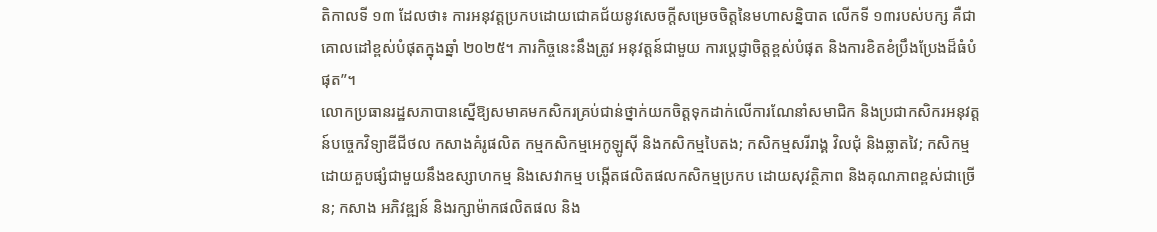តិកាលទី ១៣ ដែលថា៖ ការអនុវត្តប្រកបដោយជោគជ័យនូវសេចក្តីសម្រេចចិត្តនៃមហាសន្និបាត លើកទី ១៣របស់បក្ស គឺជាគោលដៅខ្ពស់បំផុតក្នុងឆ្នាំ ២០២៥។ ភារកិច្ចនេះនឹងត្រូវ អនុវត្តន៍ជាមួយ ការប្តេជ្ញាចិត្តខ្ពស់បំផុត និងការខិតខំប្រឹងប្រែងដ៏ធំបំផុត”។
លោកប្រធានរដ្ឋសភាបានស្នើឱ្យសមាគមកសិករគ្រប់ជាន់ថ្នាក់យកចិត្តទុកដាក់លើការណែនាំសមាជិក និងប្រជាកសិករអនុវត្តន៍បច្ចេកវិទ្យាឌីជីថល កសាងគំរូផលិត កម្មកសិកម្មអេកូឡូស៊ី និងកសិកម្មបៃតង; កសិកម្មសរីរាង្គ វិលជុំ និងឆ្លាតវៃ; កសិកម្ម ដោយគួបផ្សំជាមួយនឹងឧស្សាហកម្ម និងសេវាកម្ម បង្កើតផលិតផលកសិកម្មប្រកប ដោយសុវត្ថិភាព និងគុណភាពខ្ពស់ជាច្រើន; កសាង អភិវឌ្ឍន៍ និងរក្សាម៉ាកផលិតផល និង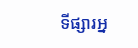ទីផ្សារអ្ន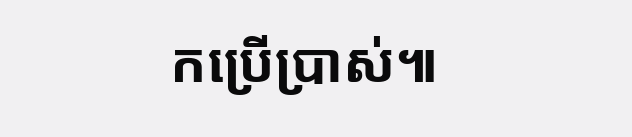កប្រើប្រាស់៕